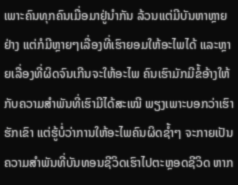ເພາະຄົນທຸກຄົນເມື່ອມາຢູ່ນໍາກັນ ລ້ວນແຕ່ມີບັນຫາຫຼາຍຢ່າງ ແຕ່ກໍມີຫຼາຍໆເລື່ອງທີ່ເຮົາຍອມໃຫ້ອະໄພໄດ້ ແລະຫຼາຍເລື່ອງທີ່ຜິດຈົນເກີນຈະໃຫ້ອະໄພ ຄົນເຮົາມັກມີຂໍ້ອ້າງໃຫ້ກັບຄວາມສໍາພັນທີ່ເຮົາມີໄດ້ສະເໝີ ພຽງເພາະບອກວ່າເຮົາຮັກເຂົາ ແຕ່ຮູ້ບໍ່ວ່າການໃຫ້ອະໄພຄົນຜິດຊໍ້າໆ ຈະກາຍເປັນຄວາມສໍາພັນທີ່ບັນທອນຊີວິດເຮົາໄປຕະຫຼອດຊີວິດ ຫາກ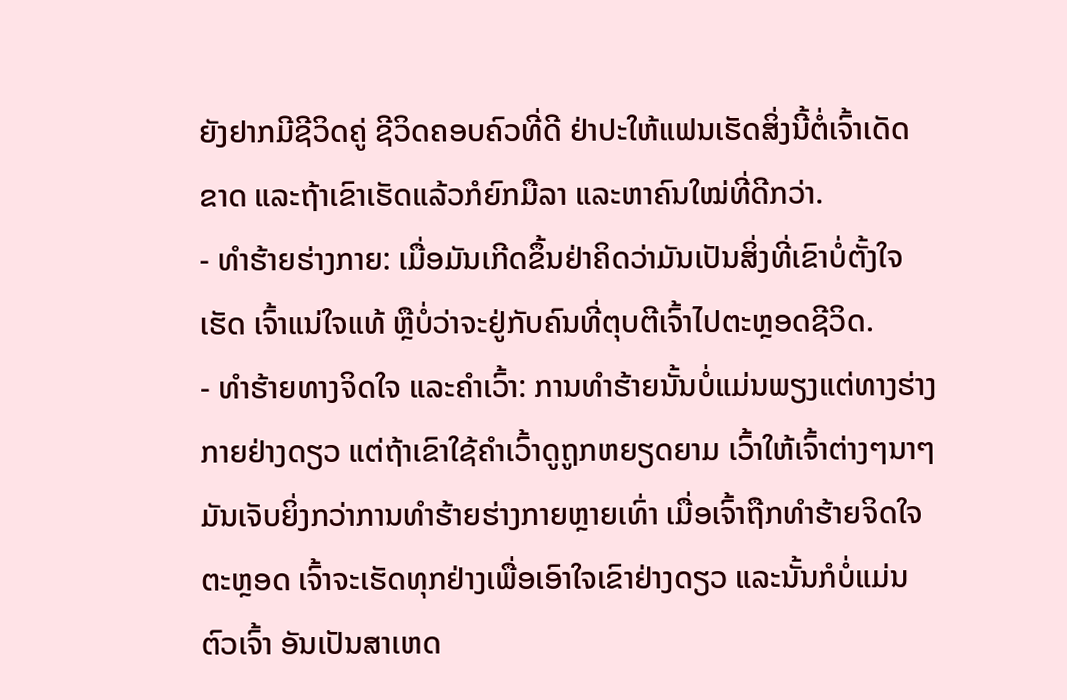ຍັງຢາກມີຊີວິດຄູ່ ຊີວິດຄອບຄົວທີ່ດີ ຢ່າປະໃຫ້ແຟນເຮັດສິ່ງນີ້ຕໍ່ເຈົ້າເດັດຂາດ ແລະຖ້າເຂົາເຮັດແລ້ວກໍຍົກມືລາ ແລະຫາຄົນໃໝ່ທີ່ດີກວ່າ.
- ທຳຮ້າຍຮ່າງກາຍ: ເມື່ອມັນເກີດຂຶ້ນຢ່າຄິດວ່າມັນເປັນສິ່ງທີ່ເຂົາບໍ່ຕັ້ງໃຈເຮັດ ເຈົ້າແນ່ໃຈແທ້ ຫຼືບໍ່ວ່າຈະຢູ່ກັບຄົນທີ່ຕຸບຕີເຈົ້າໄປຕະຫຼອດຊີວິດ.
- ທໍາຮ້າຍທາງຈິດໃຈ ແລະຄໍາເວົ້າ: ການທໍາຮ້າຍນັ້ນບໍ່ແມ່ນພຽງແຕ່ທາງຮ່າງກາຍຢ່າງດຽວ ແຕ່ຖ້າເຂົາໃຊ້ຄໍາເວົ້າດູຖູກຫຍຽດຍາມ ເວົ້າໃຫ້ເຈົ້າຕ່າງໆນາໆ ມັນເຈັບຍິ່ງກວ່າການທໍາຮ້າຍຮ່າງກາຍຫຼາຍເທົ່າ ເມື່ອເຈົ້າຖືກທໍາຮ້າຍຈິດໃຈຕະຫຼອດ ເຈົ້າຈະເຮັດທຸກຢ່າງເພື່ອເອົາໃຈເຂົາຢ່າງດຽວ ແລະນັ້ນກໍບໍ່ແມ່ນຕົວເຈົ້າ ອັນເປັນສາເຫດ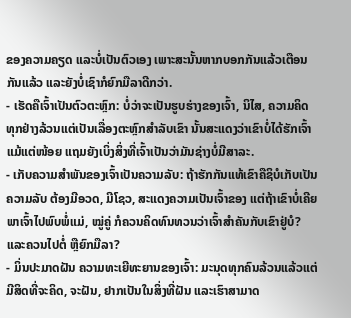ຂອງຄວາມຄຽດ ແລະບໍ່ເປັນຕົວເອງ ເພາະສະນັ້ນຫາກບອກກັນແລ້ວເຕືອນກັນແລ້ວ ແລະຍັງບໍ່ເຊົາກໍຍົກມືລາດີກວ່າ.
- ເຮັດຄືເຈົ້າເປັນຕົວຕະຫຼົກ: ບໍ່ວ່າຈະເປັນຮູບຮ່າງຂອງເຈົ້າ, ນິໄສ, ຄວາມຄິດ ທຸກຢ່າງລ້ວນແຕ່ເປັນເລື່ອງຕະຫຼົກສໍາລັບເຂົາ ນັ້ນສະແດງວ່າເຂົາບໍ່ໄດ້ຮັກເຈົ້າແມ້ແຕ່ໜ້ອຍ ແຖມຍັງເບິ່ງສິ່ງທີ່ເຈົ້າເປັນວ່າມັນຊ່າງບໍ່ມີສາລະ.
- ເກັບຄວາມສໍາພັນຂອງເຈົ້າເປັນຄວາມລັບ: ຖ້າຮັກກັນແທ້ເຂົາຄືຊິບໍເກັບເປັນຄວາມລັບ ຕ້ອງມີອວດ, ມີໂຊວ, ສະແດງຄວາມເປັນເຈົ້າຂອງ ແຕ່ຖ້າເຂົາບໍ່ເຄີຍພາເຈົ້າໄປພົບພໍ່ແມ່, ໝູ່ຄູ່ ກໍຄວນຄິດທົນທວນວ່າເຈົ້າສໍາຄັນກັບເຂົາຢູ່ບໍ? ແລະຄວນໄປຕໍ່ ຫຼືຍົກມືລາ?
- ມິ່ນປະມາດຝັນ ຄວາມທະເຍີທະຍານຂອງເຈົ້າ: ມະນຸດທຸກຄົນລ້ວນແລ້ວແຕ່ມີສິດທີ່ຈະຄິດ, ຈະຝັນ, ຢາກເປັນໃນສິ່ງທີ່ຝັນ ແລະເຮົາສາມາດ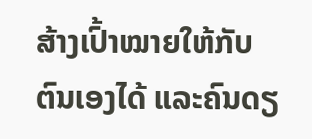ສ້າງເປົ້າໝາຍໃຫ້ກັບຕົນເອງໄດ້ ແລະຄົນດຽ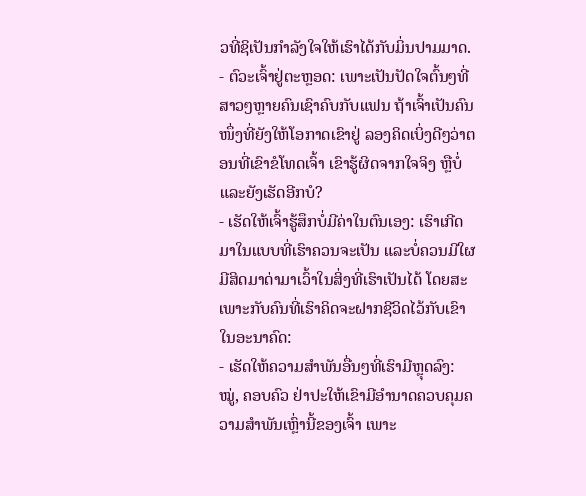ວທີ່ຊິເປັນກໍາລັງໃຈໃຫ້ເຮົາໄດ້ກັບມິ່ນປາມມາດ.
- ຕົວະເຈົ້າຢູ່ຕະຫຼອດ: ເພາະເປັນປັດໃຈຕົ້ນໆທີ່ສາວໆຫຼາຍຄົນເຊົາຄົບກັບແຟນ ຖ້າເຈົ້າເປັນຄົນໜຶ່ງທີ່ຍັງໃຫ້ໂອກາດເຂົາຢູ່ ລອງຄິດເບິ່ງດີໆວ່າຕອນທີ່ເຂົາຂໍໂທດເຈົ້າ ເຂົາຮູ້ຜິດຈາກໃຈຈິງ ຫຼືບໍ່ ແລະຍັງເຮັດອີກບໍ?
- ເຮັດໃຫ້ເຈົ້າຮູ້ສຶກບໍ່ມີຄ່າໃນຕົນເອງ: ເຮົາເກີດມາໃນແບບທີ່ເຮົາຄວນຈະເປັນ ແລະບໍ່ຄວນມີໃຜມີສິດມາດ່າມາເວົ້າໃນສິ່ງທີ່ເຮົາເປັນໄດ້ ໂດຍສະເພາະກັບຄົນທີ່ເຮົາຄິດຈະຝາກຊີວິດໄວ້ກັບເຂົາໃນອະນາຄົດ:
- ເຮັດໃຫ້ຄວາມສໍາພັນອື່ນໆທີ່ເຮົາມີຫຼຸດລົງ: ໝູ່, ຄອບຄົວ ຢ່າປະໃຫ້ເຂົາມີອໍານາດຄວບຄຸມຄວາມສໍາພັນເຫຼົ່ານີ້ຂອງເຈົ້າ ເພາະ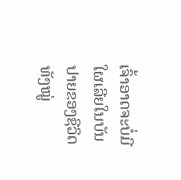ເຈົ້າອາດຈະບໍ່ມີໃຜເລີຍໃນບັນປາຍຂອງຊີວິດ ທັງໝູ່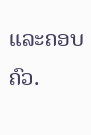ແລະຄອບຄົວ.